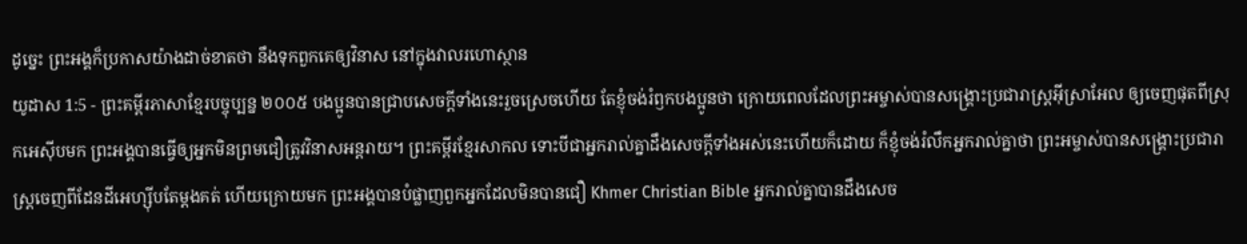ដូច្នេះ ព្រះអង្គក៏ប្រកាសយ៉ាងដាច់ខាតថា នឹងទុកពួកគេឲ្យវិនាស នៅក្នុងវាលរហោស្ថាន
យូដាស 1:5 - ព្រះគម្ពីរភាសាខ្មែរបច្ចុប្បន្ន ២០០៥ បងប្អូនបានជ្រាបសេចក្ដីទាំងនេះរួចស្រេចហើយ តែខ្ញុំចង់រំឭកបងប្អូនថា ក្រោយពេលដែលព្រះអម្ចាស់បានសង្គ្រោះប្រជារាស្ត្រអ៊ីស្រាអែល ឲ្យចេញផុតពីស្រុកអេស៊ីបមក ព្រះអង្គបានធ្វើឲ្យអ្នកមិនព្រមជឿត្រូវវិនាសអន្តរាយ។ ព្រះគម្ពីរខ្មែរសាកល ទោះបីជាអ្នករាល់គ្នាដឹងសេចក្ដីទាំងអស់នេះហើយក៏ដោយ ក៏ខ្ញុំចង់រំលឹកអ្នករាល់គ្នាថា ព្រះអម្ចាស់បានសង្គ្រោះប្រជារាស្ត្រចេញពីដែនដីអេហ្ស៊ីបតែម្ដងគត់ ហើយក្រោយមក ព្រះអង្គបានបំផ្លាញពួកអ្នកដែលមិនបានជឿ Khmer Christian Bible អ្នករាល់គ្នាបានដឹងសេច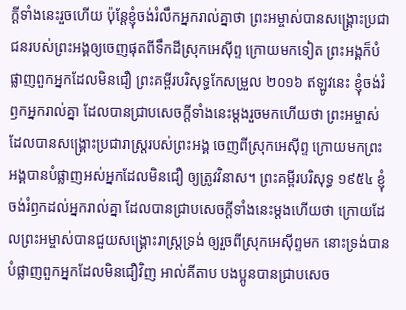ក្ដីទាំងនេះរួចហើយ ប៉ុន្ដែខ្ញុំចង់រំលឹកអ្នករាល់គ្នាថា ព្រះអម្ចាស់បានសង្គ្រោះប្រជាជនរបស់ព្រះអង្គឲ្យចេញផុតពីទឹកដីស្រុកអេស៊ីព្ទ ក្រោយមកទៀត ព្រះអង្គក៏បំផ្លាញពួកអ្នកដែលមិនជឿ ព្រះគម្ពីរបរិសុទ្ធកែសម្រួល ២០១៦ ឥឡូវនេះ ខ្ញុំចង់រំឭកអ្នករាល់គ្នា ដែលបានជ្រាបសេចក្ដីទាំងនេះម្ដងរួចមកហើយថា ព្រះអម្ចាស់ ដែលបានសង្គ្រោះប្រជារាស្ត្ររបស់ព្រះអង្គ ចេញពីស្រុកអេស៊ីព្ទ ក្រោយមកព្រះអង្គបានបំផ្លាញអស់អ្នកដែលមិនជឿ ឲ្យត្រូវវិនាស។ ព្រះគម្ពីរបរិសុទ្ធ ១៩៥៤ ខ្ញុំចង់រំឭកដល់អ្នករាល់គ្នា ដែលបានជ្រាបសេចក្ដីទាំងនេះម្តងហើយថា ក្រោយដែលព្រះអម្ចាស់បានជួយសង្គ្រោះរាស្ត្រទ្រង់ ឲ្យរួចពីស្រុកអេស៊ីព្ទមក នោះទ្រង់បានបំផ្លាញពួកអ្នកដែលមិនជឿវិញ អាល់គីតាប បងប្អូនបានជ្រាបសេច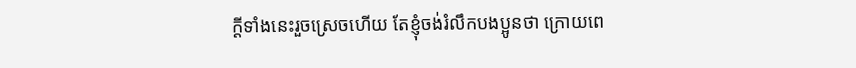ក្ដីទាំងនេះរួចស្រេចហើយ តែខ្ញុំចង់រំលឹកបងប្អូនថា ក្រោយពេ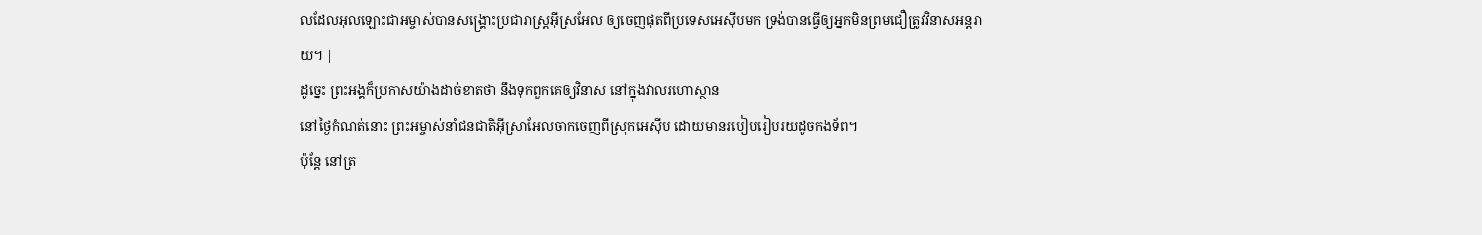លដែលអុលឡោះជាអម្ចាស់បានសង្គ្រោះប្រជារាស្ដ្រអ៊ីស្រអែល ឲ្យចេញផុតពីប្រទេសអេស៊ីបមក ទ្រង់បានធ្វើឲ្យអ្នកមិនព្រមជឿត្រូវវិនាសអន្ដរាយ។ |
ដូច្នេះ ព្រះអង្គក៏ប្រកាសយ៉ាងដាច់ខាតថា នឹងទុកពួកគេឲ្យវិនាស នៅក្នុងវាលរហោស្ថាន
នៅថ្ងៃកំណត់នោះ ព្រះអម្ចាស់នាំជនជាតិអ៊ីស្រាអែលចាកចេញពីស្រុកអេស៊ីប ដោយមានរបៀបរៀបរយដូចកងទ័ព។
ប៉ុន្តែ នៅត្រ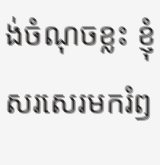ង់ចំណុចខ្លះ ខ្ញុំសរសេរមករំឭ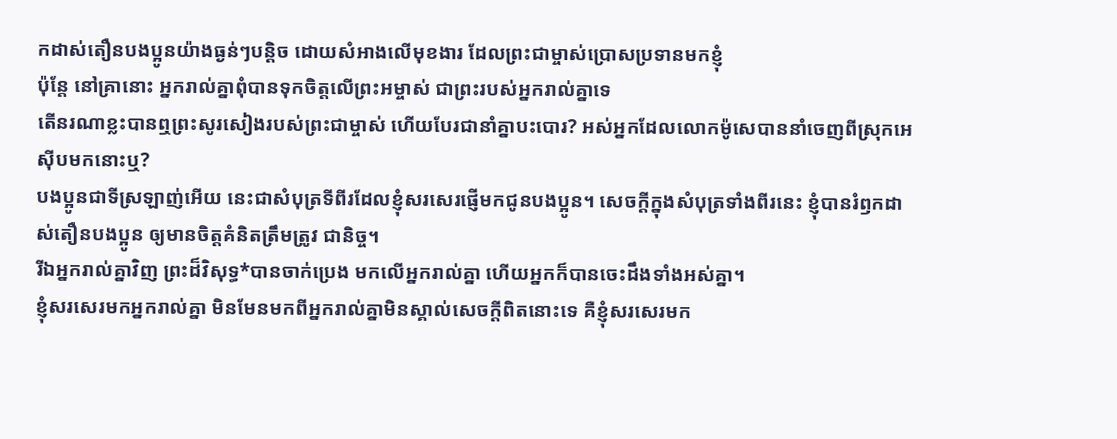កដាស់តឿនបងប្អូនយ៉ាងធ្ងន់ៗបន្ដិច ដោយសំអាងលើមុខងារ ដែលព្រះជាម្ចាស់ប្រោសប្រទានមកខ្ញុំ
ប៉ុន្តែ នៅគ្រានោះ អ្នករាល់គ្នាពុំបានទុកចិត្តលើព្រះអម្ចាស់ ជាព្រះរបស់អ្នករាល់គ្នាទេ
តើនរណាខ្លះបានឮព្រះសូរសៀងរបស់ព្រះជាម្ចាស់ ហើយបែរជានាំគ្នាបះបោរ? អស់អ្នកដែលលោកម៉ូសេបាននាំចេញពីស្រុកអេស៊ីបមកនោះឬ?
បងប្អូនជាទីស្រឡាញ់អើយ នេះជាសំបុត្រទីពីរដែលខ្ញុំសរសេរផ្ញើមកជូនបងប្អូន។ សេចក្ដីក្នុងសំបុត្រទាំងពីរនេះ ខ្ញុំបានរំឭកដាស់តឿនបងប្អូន ឲ្យមានចិត្តគំនិតត្រឹមត្រូវ ជានិច្ច។
រីឯអ្នករាល់គ្នាវិញ ព្រះដ៏វិសុទ្ធ*បានចាក់ប្រេង មកលើអ្នករាល់គ្នា ហើយអ្នកក៏បានចេះដឹងទាំងអស់គ្នា។
ខ្ញុំសរសេរមកអ្នករាល់គ្នា មិនមែនមកពីអ្នករាល់គ្នាមិនស្គាល់សេចក្ដីពិតនោះទេ គឺខ្ញុំសរសេរមក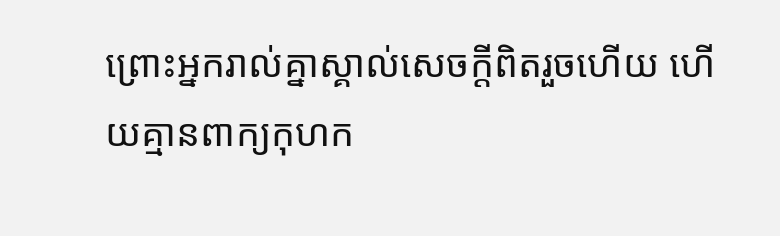ព្រោះអ្នករាល់គ្នាស្គាល់សេចក្ដីពិតរួចហើយ ហើយគ្មានពាក្យកុហក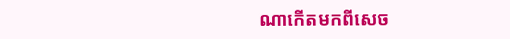ណាកើតមកពីសេច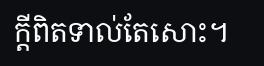ក្ដីពិតទាល់តែសោះ។